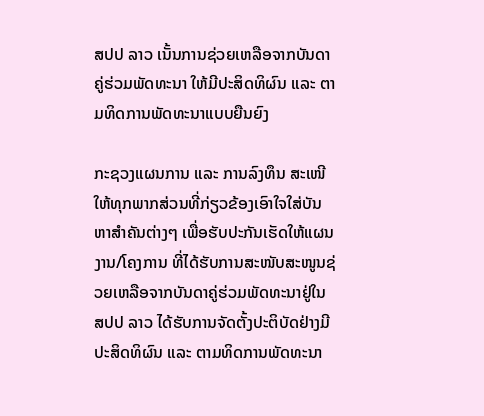ສປປ ລາວ ເນັ້ນການຊ່ວຍເຫລືອຈາກບັນດາຄູ່ຮ່ວມພັດທະນາ ໃຫ້ມີປະສິດທິຜົນ ແລະ ຕາມທິດການພັດທະນາແບບຍືນຍົງ

ກະຊວງແຜນການ ແລະ ການລົງທຶນ ສະເໜີ ໃຫ້ທຸກພາກສ່ວນທີ່ກ່ຽວຂ້ອງເອົາໃຈໃສ່ບັນຫາສຳຄັນຕ່າງໆ ເພື່ອຮັບປະກັນເຮັດໃຫ້ແຜນງານ/ໂຄງການ ທີ່ໄດ້ຮັບການສະໜັບສະໜູນຊ່ວຍເຫລືອຈາກບັນດາຄູ່ຮ່ວມພັດທະນາຢູ່ໃນ ສປປ ລາວ ໄດ້ຮັບການຈັດຕັ້ງປະຕິບັດຢ່າງມີປະສິດທິຜົນ ແລະ ຕາມທິດການພັດທະນາ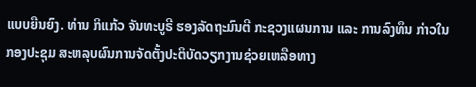ແບບຍືນຍົງ. ທ່ານ ກິແກ້ວ ຈັນທະບູຣີ ຮອງລັດຖະມົນຕີ ກະຊວງແຜນການ ແລະ ການລົງທຶນ ກ່າວໃນກອງປະຊຸມ ສະຫລຸບຜົນການຈັດຕັ້ງປະຕິບັດວຽກງານຊ່ວຍເຫລືອທາງ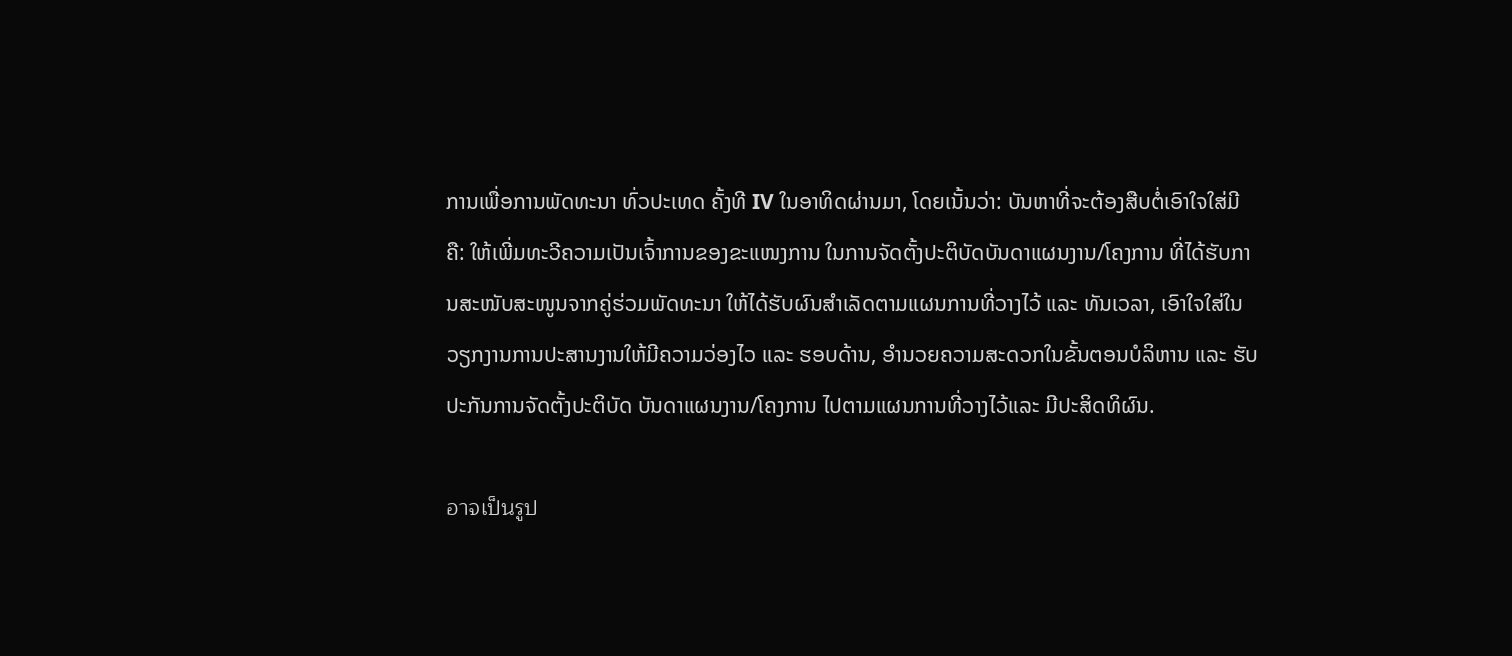ການເພື່ອການພັດທະນາ ທົ່ວປະເທດ ຄັ້ງທີ IV ໃນອາທິດຜ່ານມາ, ໂດຍເນັ້ນວ່າ: ບັນຫາທີ່ຈະຕ້ອງສືບຕໍ່ເອົາໃຈໃສ່ມີ ຄື: ໃຫ້ເພີ່ມທະວີຄວາມເປັນເຈົ້າການຂອງຂະແໜງການ ໃນການຈັດຕັ້ງປະຕິບັດບັນດາແຜນງານ/ໂຄງການ ທີ່ໄດ້ຮັບການສະໜັບສະໜູນຈາກຄູ່ຮ່ວມພັດທະນາ ໃຫ້ໄດ້ຮັບຜົນສຳເລັດຕາມແຜນການທີ່ວາງໄວ້ ແລະ ທັນເວລາ, ເອົາໃຈໃສ່ໃນວຽກງານການປະສານງານໃຫ້ມີຄວາມວ່ອງໄວ ແລະ ຮອບດ້ານ, ອໍານວຍຄວາມສະດວກໃນຂັ້ນຕອນບໍລິຫານ ແລະ ຮັບປະກັນການຈັດຕັ້ງປະຕິບັດ ບັນດາແຜນງານ/ໂຄງການ ໄປຕາມແຜນການທີ່ວາງໄວ້ແລະ ມີປະສິດທິຜົນ.

อาจเป็นรูป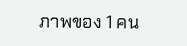ภาพของ 1 คน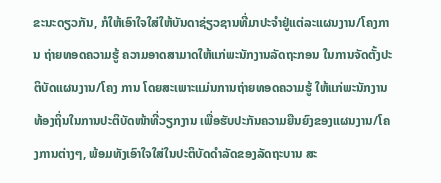ຂະນະດຽວກັນ, ກໍໃຫ້ເອົາໃຈໃສ່ໃຫ້ບັນດາຊ່ຽວຊານທີ່ມາປະຈໍາຢູ່ແຕ່ລະແຜນງານ/ໂຄງການ ຖ່າຍທອດຄວາມຮູ້ ຄວາມອາດສາມາດໃຫ້ແກ່ພະນັກງານລັດຖະກອນ ໃນການຈັດຕັ້ງປະຕິບັດແຜນງານ/ໂຄງ ການ ໂດຍສະເພາະແມ່ນການຖ່າຍທອດຄວາມຮູ້ ໃຫ້ແກ່ພະນັກງານທ້ອງຖິ່ນໃນການປະຕິບັດໜ້າທີ່ວຽກງານ ເພື່ອຮັບປະກັນຄວາມຍືນຍົງຂອງແຜນງານ/ໂຄງການຕ່າງໆ, ພ້ອມທັງເອົາໃຈໃສ່ໃນປະຕິບັດດໍາລັດຂອງລັດຖະບານ ສະ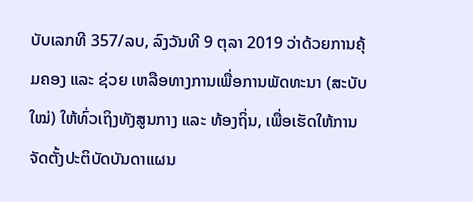ບັບເລກທີ 357/ລບ, ລົງວັນທີ 9 ຕຸລາ 2019 ວ່າດ້ວຍການຄຸ້ມຄອງ ແລະ ຊ່ວຍ ເຫລືອທາງການເພື່ອການພັດທະນາ (ສະບັບໃໝ່) ໃຫ້ທົ່ວເຖິງທັງສູນກາງ ແລະ ທ້ອງຖິ່ນ, ເພື່ອເຮັດໃຫ້ການຈັດຕັ້ງປະຕິບັດບັນດາແຜນ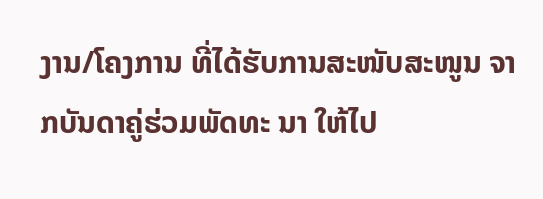ງານ/ໂຄງການ ທີ່ໄດ້ຮັບການສະໜັບສະໜູນ ຈາກບັນດາຄູ່ຮ່ວມພັດທະ ນາ ໃຫ້ໄປ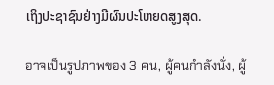ເຖິງປະຊາຊົນຢ່າງມີຜົນປະໂຫຍດສູງສຸດ.

อาจเป็นรูปภาพของ 3 คน, ผู้คนกำลังนั่ง, ผู้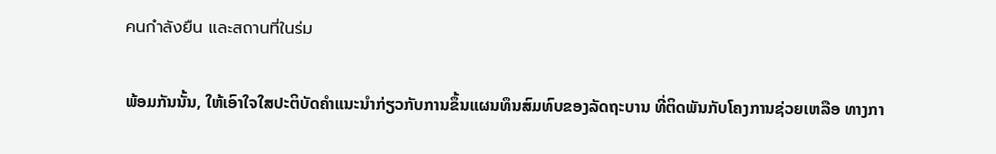คนกำลังยืน และสถานที่ในร่ม

ພ້ອມກັນນັ້ນ, ໃຫ້ເອົາໃຈໃສປະຕິບັດຄໍາແນະນໍາກ່ຽວກັບການຂຶ້ນແຜນທຶນສົມທົບຂອງລັດຖະບານ ທີ່ຕິດພັນກັບໂຄງການຊ່ວຍເຫລືອ ທາງກາ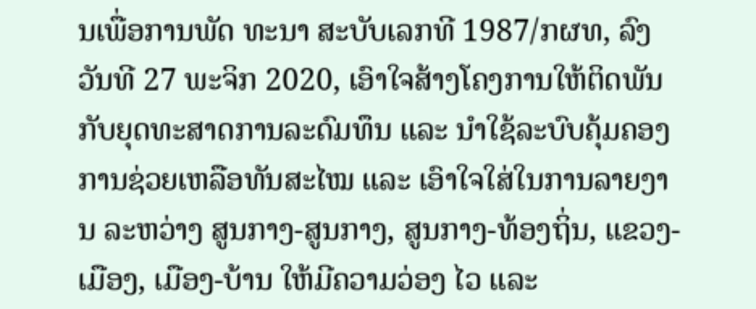ນເພື່ອການພັດ ທະນາ ສະບັບເລກທີ 1987/ກຜທ, ລົງວັນທີ 27 ພະຈິກ 2020, ເອົາໃຈສ້າງໂຄງການໃຫ້ຕິດພັນກັບຍຸດທະສາດການລະດົມທຶນ ແລະ ນໍາໃຊ້ລະບົບຄຸ້ມຄອງການຊ່ວຍເຫລືອທັນສະໄໝ ແລະ ເອົາໃຈໃສ່ໃນການລາຍງານ ລະຫວ່າງ ສູນກາງ-ສູນກາງ, ສູນກາງ-ທ້ອງຖິ່ນ, ແຂວງ-ເມືອງ, ເມືອງ-ບ້ານ ໃຫ້ມີຄວາມວ່ອງ ໄວ ແລະ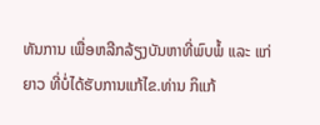ທັນການ ເພື່ອຫລີກລ້ຽງບັນຫາທີ່ພົບພໍ້ ແລະ ແກ່ຍາວ ທີ່ບໍ່ໄດ້ຮັບການແກ້ໄຂ.ທ່ານ ກິແກ້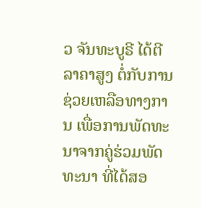ວ ຈັນທະບູຣີ ໄດ້ຕີລາຄາສູງ ຕໍ່ກັບການຊ່ວຍເຫລືອທາງການ ເພື່ອການພັດທະນາຈາກຄູ່ຮ່ວມພັດທະນາ ທີ່ໄດ້ສອ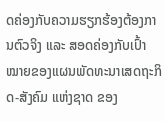ດຄ່ອງກັບຄວາມຮຽກຮ້ອງຕ້ອງການຕົວຈິງ ແລະ ສອດຄ່ອງກັບເປົ້າໝາຍຂອງແຜນພັດທະນາເສດຖະກິດ-ສັງຄົມ ແຫ່ງຊາດ ຂອງ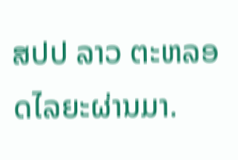ສປປ ລາວ ຕະຫລອດໄລຍະຜ່ານມາ.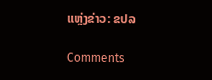ແຫຼ່ງຂ່າວ: ຂປລ

Comments